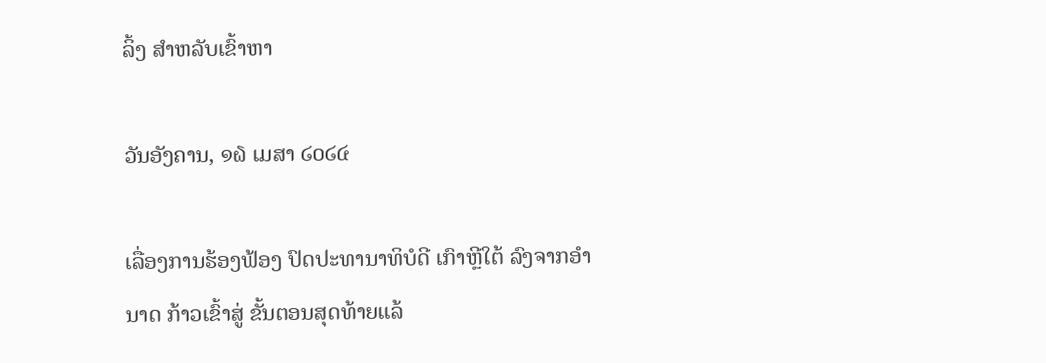ລິ້ງ ສຳຫລັບເຂົ້າຫາ

ວັນອັງຄານ, ໑໖ ເມສາ ໒໐໒໔

ເລື່ອງການຮ້ອງຟ້ອງ ປົດປະທານາທິບໍດີ ເກົາຫຼີໃຕ້ ລົງຈາກອຳນາດ ກ້າວເຂົ້າສູ່ ຂັ້ນຕອນສຸດທ້າຍແລ້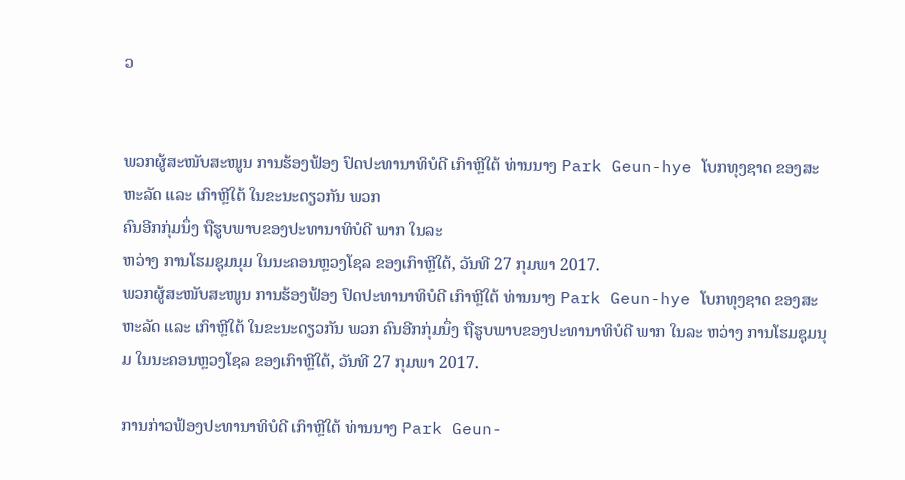ວ


ພວກຜູ້ສະໜັບສະໜູນ ການຮ້ອງຟ້ອງ ປົດປະທານາທິບໍດີ ເກົາຫຼີໃຕ້ ທ່ານນາງ Park Geun-hye ໂບກທຸງຊາດ ຂອງສະຫະລັດ ແລະ ເກົາຫຼີໃຕ້ ໃນຂະນະດຽວກັນ ພວກ
ຄົນອີກກຸ່ມນຶ່ງ ຖືຮູບພາບຂອງປະທານາທິບໍດີ ພາກ ໃນລະ
ຫວ່າງ ການໂຮມຊຸມນຸມ ໃນນະຄອນຫຼວງໂຊລ ຂອງເກົາຫຼີໃຕ້, ວັນທີ 27 ກຸມພາ 2017.
ພວກຜູ້ສະໜັບສະໜູນ ການຮ້ອງຟ້ອງ ປົດປະທານາທິບໍດີ ເກົາຫຼີໃຕ້ ທ່ານນາງ Park Geun-hye ໂບກທຸງຊາດ ຂອງສະຫະລັດ ແລະ ເກົາຫຼີໃຕ້ ໃນຂະນະດຽວກັນ ພວກ ຄົນອີກກຸ່ມນຶ່ງ ຖືຮູບພາບຂອງປະທານາທິບໍດີ ພາກ ໃນລະ ຫວ່າງ ການໂຮມຊຸມນຸມ ໃນນະຄອນຫຼວງໂຊລ ຂອງເກົາຫຼີໃຕ້, ວັນທີ 27 ກຸມພາ 2017.

ການກ່າວຟ້ອງປະທານາທິບໍດີ ເກົາຫຼີໃຕ້ ທ່ານນາງ Park Geun-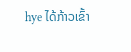hye ໄດ້ກ້າວເຂົ້າ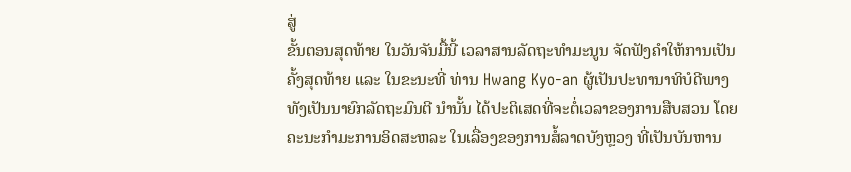ສູ່
ຂັ້ນຕອນສຸດທ້າຍ ໃນວັນຈັນມື້ນີ້ ເວລາສານລັດຖະທຳມະນູນ ຈັດຟັງຄຳໃຫ້ການເປັນ
ຄັ້ງສຸດທ້າຍ ແລະ ໃນຂະນະທີ່ ທ່ານ Hwang Kyo-an ຜູ້ເປັນປະທານາທິບໍດີພາງ
ທັງເປັນນາຍົກລັດຖະມົນຕີ ນຳນັ້ນ ໄດ້ປະຕິເສດທີ່ຈະຕໍ່ເວລາຂອງການສືບສວນ ໂດຍ
ຄະນະກຳມະການອິດສະຫລະ ໃນເລື່ອງຂອງການສໍ້ລາດບັງຫຼວງ ທີ່ເປັນບັນຫານ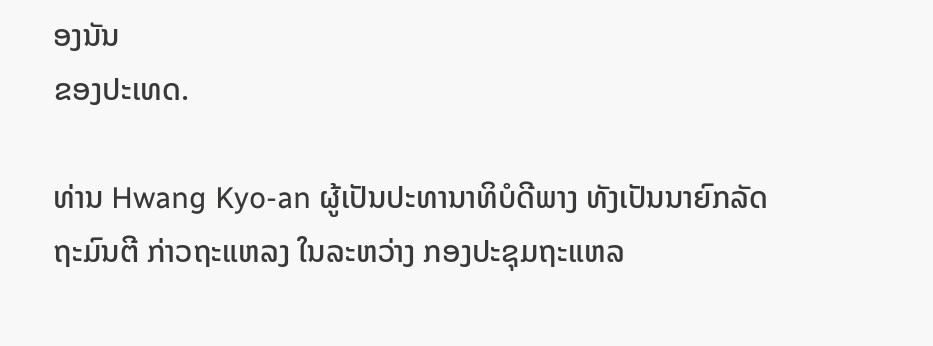ອງນັນ
ຂອງປະເທດ.

ທ່ານ Hwang Kyo-an ຜູ້ເປັນປະທານາທິບໍດີພາງ ທັງເປັນນາຍົກລັດຖະມົນຕີ ກ່າວຖະແຫລງ ໃນລະຫວ່າງ ກອງປະຊຸມຖະແຫລ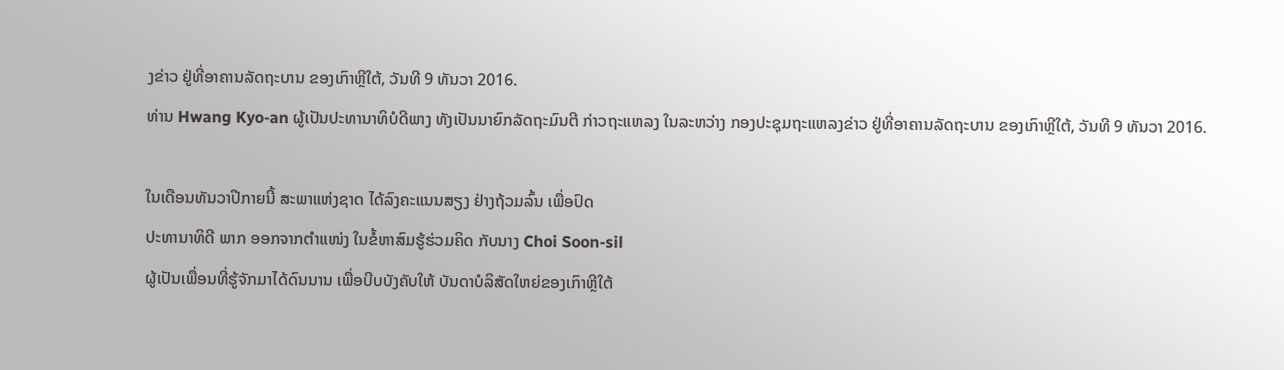ງຂ່າວ ຢູ່ທີ່ອາຄານລັດຖະບານ ຂອງເກົາຫຼີໃຕ້, ວັນທີ 9 ທັນວາ 2016.
ທ່ານ Hwang Kyo-an ຜູ້ເປັນປະທານາທິບໍດີພາງ ທັງເປັນນາຍົກລັດຖະມົນຕີ ກ່າວຖະແຫລງ ໃນລະຫວ່າງ ກອງປະຊຸມຖະແຫລງຂ່າວ ຢູ່ທີ່ອາຄານລັດຖະບານ ຂອງເກົາຫຼີໃຕ້, ວັນທີ 9 ທັນວາ 2016.

ໃນເດືອນທັນວາປີກາຍນີ້ ສະພາແຫ່ງຊາດ ໄດ້ລົງຄະແນນສຽງ ຢ່າງຖ້ວມລົ້ນ ເພື່ອປົດ
ປະທານາທິດີ ພາກ ອອກຈາກຕຳແໜ່ງ ໃນຂໍ້ຫາສົມຮູ້ຮ່ວມຄິດ ກັບນາງ Choi Soon-sil
ຜູ້ເປັນເພື່ອນທີ່ຮູ້ຈັກມາໄດ້ດົນນານ ເພື່ອບີບບັງຄັບໃຫ້ ບັນດາບໍລິສັດໃຫຍ່ຂອງເກົາຫຼີໃຕ້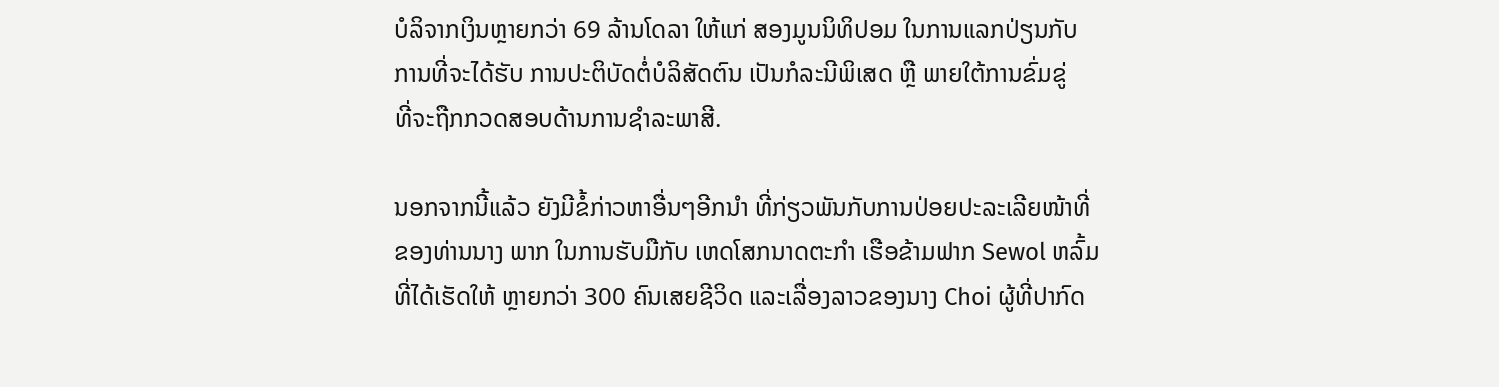ບໍລິຈາກເງິນຫຼາຍກວ່າ 69 ລ້ານໂດລາ ໃຫ້ແກ່ ສອງມູນນິທິປອມ ໃນການແລກປ່ຽນກັບ
ການທີ່ຈະໄດ້ຮັບ ການປະຕິບັດຕໍ່ບໍລິສັດຕົນ ເປັນກໍລະນີພິເສດ ຫຼື ພາຍໃຕ້ການຂົ່ມຂູ່
ທີ່ຈະຖືກກວດສອບດ້ານການຊຳລະພາສີ.

ນອກຈາກນີ້ແລ້ວ ຍັງມີຂໍ້ກ່າວຫາອື່ນໆອີກນຳ ທີ່ກ່ຽວພັນກັບການປ່ອຍປະລະເລີຍໜ້າທີ່
ຂອງທ່ານນາງ ພາກ ໃນການຮັບມືກັບ ເຫດໂສກນາດຕະກຳ ເຮືອຂ້າມຟາກ Sewol ຫລົ້ມ
ທີ່ໄດ້ເຮັດໃຫ້ ຫຼາຍກວ່າ 300 ຄົນເສຍຊີວິດ ແລະເລື່ອງລາວຂອງນາງ Choi ຜູ້ທີ່ປາກົດ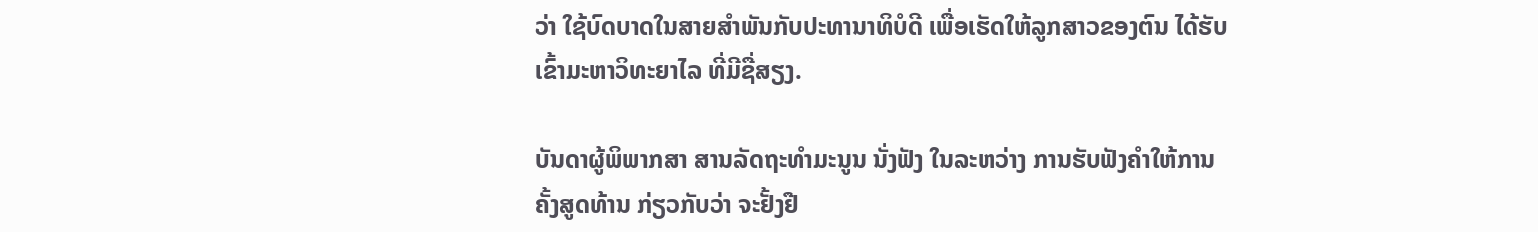ວ່າ ໃຊ້ບົດບາດໃນສາຍສຳພັນກັບປະທານາທິບໍດີ ເພື່ອເຮັດໃຫ້ລູກສາວຂອງຕົນ ໄດ້ຮັບ
ເຂົ້າມະຫາວິທະຍາໄລ ທີ່ມີຊື່ສຽງ.

ບັນດາຜູ້ພິພາກສາ ສານລັດຖະທຳມະນູນ ນັ່ງຟັງ ໃນລະຫວ່າງ ການຮັບຟັງຄຳໃຫ້ການຄັ້ງສູດທ້ານ ກ່ຽວກັບວ່າ ຈະຢັ້ງຢື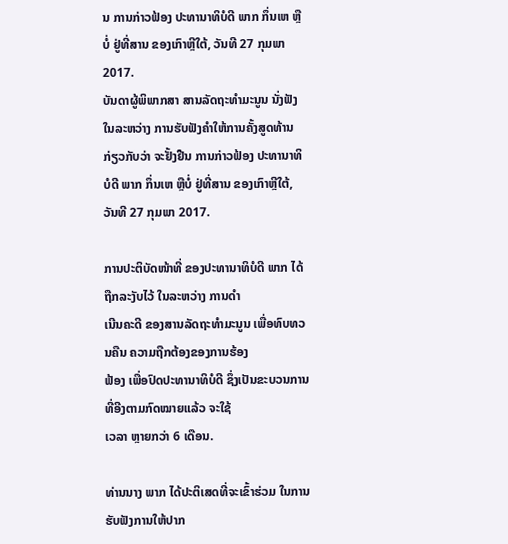ນ ການກ່າວຟ້ອງ ປະທານາທິບໍດີ ພາກ ກຶ່ນເຫ ຫຼືບໍ່ ຢູ່ທີ່ສານ ຂອງເກົາຫຼີໃຕ້, ວັນທີ 27 ກຸມພາ 2017.
ບັນດາຜູ້ພິພາກສາ ສານລັດຖະທຳມະນູນ ນັ່ງຟັງ ໃນລະຫວ່າງ ການຮັບຟັງຄຳໃຫ້ການຄັ້ງສູດທ້ານ ກ່ຽວກັບວ່າ ຈະຢັ້ງຢືນ ການກ່າວຟ້ອງ ປະທານາທິບໍດີ ພາກ ກຶ່ນເຫ ຫຼືບໍ່ ຢູ່ທີ່ສານ ຂອງເກົາຫຼີໃຕ້, ວັນທີ 27 ກຸມພາ 2017.

ການປະຕິບັດໜ້າທີ່ ຂອງປະທານາທິບໍດີ ພາກ ໄດ້ຖືກລະງັບໄວ້ ໃນລະຫວ່າງ ການດຳ
ເນີນຄະດີ ຂອງສານລັດຖະທຳມະນູນ ເພື່ອທົບທວນຄືນ ຄວາມຖືກຕ້ອງຂອງການຮ້ອງ
ຟ້ອງ ເພື່ອປົດປະທານາທິບໍດີ ຊຶ່ງເປັນຂະບວນການ ທີ່ອີງຕາມກົດໝາຍແລ້ວ ຈະໃຊ້
ເວລາ ຫຼາຍກວ່າ 6 ເດືອນ.

ທ່ານນາງ ພາກ ໄດ້ປະຕິເສດທີ່ຈະເຂົ້າຮ່ວມ ໃນການຮັບຟັງການໃຫ້ປາກ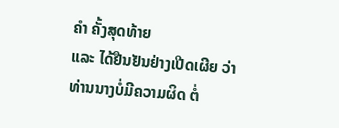ຄຳ ຄັ້ງສຸດທ້າຍ
ແລະ ໄດ້ຢືນຢັນຢ່າງເປີດເຜີຍ ວ່າທ່ານນາງບໍ່ມີຄວາມຜິດ ຕໍ່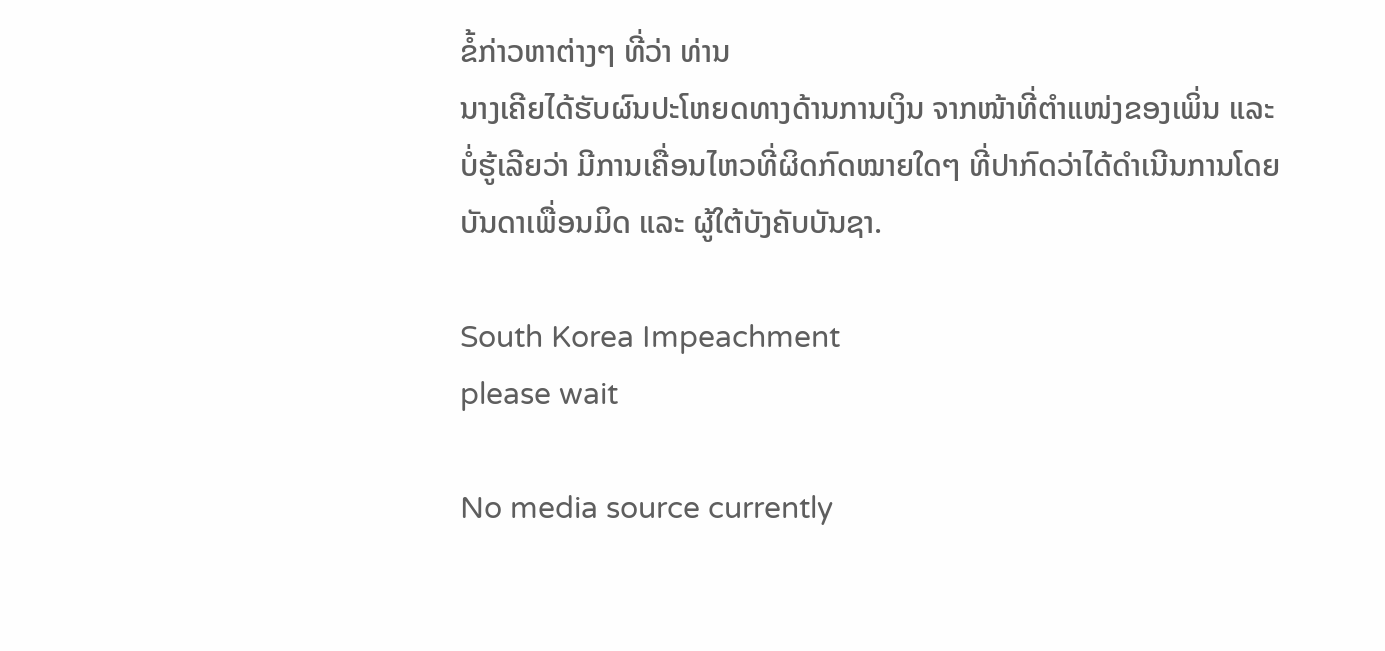ຂໍ້ກ່າວຫາຕ່າງໆ ທີ່ວ່າ ທ່ານ
ນາງເຄີຍໄດ້ຮັບຜົນປະໂຫຍດທາງດ້ານການເງິນ ຈາກໜ້າທີ່ຕຳແໜ່ງຂອງເພິ່ນ ແລະ
ບໍ່ຮູ້ເລີຍວ່າ ມີການເຄື່ອນໄຫວທີ່ຜິດກົດໝາຍໃດໆ ທີ່ປາກົດວ່າໄດ້ດຳເນີນການໂດຍ
ບັນດາເພື່ອນມິດ ແລະ ຜູ້ໃຕ້ບັງຄັບບັນຊາ.

South Korea Impeachment
please wait

No media source currently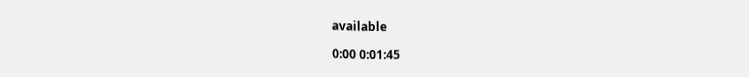available

0:00 0:01:45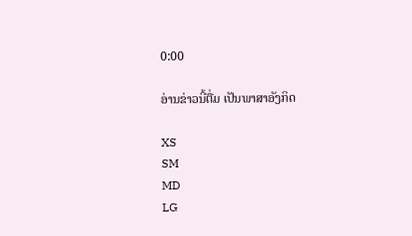0:00

ອ່ານຂ່າວນີ້ຕື່ມ ເປັນພາສາອັງກິດ

XS
SM
MD
LG